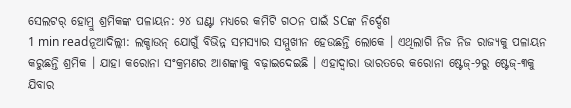ସେଲଟର୍ ହୋମ୍ରୁ ଶ୍ରମିକଙ୍କ ପଳାୟନ: ୨୪ ଘଣ୍ଟା ମଧ୍ୟରେ କମିଟି ଗଠନ ପାଇଁ SCଙ୍କ ନିର୍ଦ୍ଦେଶ
1 min readନୂଆଦିଲ୍ଲୀ: ଲକ୍ଡାଉନ୍ ଯୋଗୁଁ ବିଭିନ୍ନ ସମସ୍ୟାର ସମ୍ମୁଖୀନ ହେଉଛନ୍ତି ଲୋକେ । ଏଥିଲାଗି ନିଜ ନିଜ ରାଜ୍ୟକୁ ପଳାୟନ କରୁଛନ୍ତି ଶ୍ରମିକ । ଯାହା କରୋନା ସଂକ୍ରମଣର ଆଶଙ୍କାକୁ ବଢ଼ାଇଦେଇଛି । ଏହାଦ୍ୱାରା ଭାରତରେ କରୋନା ଷ୍ଟେଜ୍-୨ରୁ ଷ୍ଟେଜ୍-୩କୁ ଯିବାର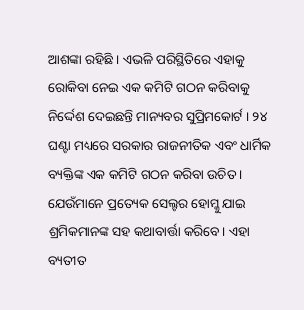ଆଶଙ୍କା ରହିଛି । ଏଭଳି ପରିସ୍ଥିତିରେ ଏହାକୁ ରୋକିବା ନେଇ ଏକ କମିଟି ଗଠନ କରିବାକୁ ନିର୍ଦ୍ଦେଶ ଦେଇଛନ୍ତି ମାନ୍ୟବର ସୁପ୍ରିମକୋର୍ଟ । ୨୪ ଘଣ୍ଟା ମଧ୍ୟରେ ସରକାର ରାଜନୀତିକ ଏବଂ ଧାର୍ମିକ ବ୍ୟକ୍ତିଙ୍କ ଏକ କମିଟି ଗଠନ କରିବା ଉଚିତ । ଯେଉଁମାନେ ପ୍ରତ୍ୟେକ ସେଲ୍ଟର ହୋମ୍କୁ ଯାଇ ଶ୍ରମିକମାନଙ୍କ ସହ କଥାବାର୍ତ୍ତା କରିବେ। ଏହା ବ୍ୟତୀତ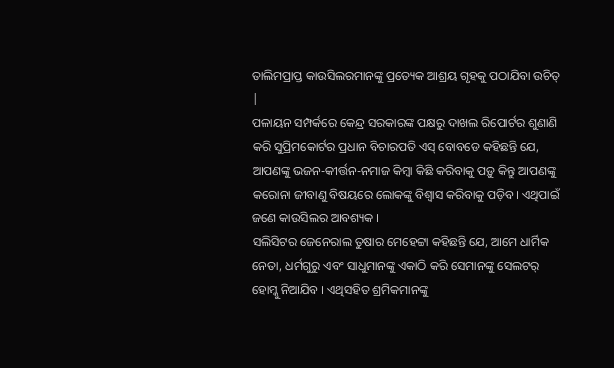ତାଲିମପ୍ରାପ୍ତ କାଉସିଲରମାନଙ୍କୁ ପ୍ରତ୍ୟେକ ଆଶ୍ରୟ ଗୃହକୁ ପଠାଯିବା ଉଚିତ୍ |
ପଳାୟନ ସମ୍ପର୍କରେ କେନ୍ଦ୍ର ସରକାରଙ୍କ ପକ୍ଷରୁ ଦାଖଲ ରିପୋର୍ଟର ଶୁଣାଣି କରି ସୁପ୍ରିମକୋର୍ଟର ପ୍ରଧାନ ବିଚାରପତି ଏସ୍ ବୋବଡେ କହିଛନ୍ତି ଯେ, ଆପଣଙ୍କୁ ଭଜନ-କୀର୍ତ୍ତନ-ନମାଜ କିମ୍ବା କିଛି କରିବାକୁ ପଡ଼ୁ କିନ୍ତୁ ଆପଣଙ୍କୁ କରୋନା ଜୀବାଣୁ ବିଷୟରେ ଲୋକଙ୍କୁ ବିଶ୍ୱାସ କରିବାକୁ ପଡ଼ିବ। ଏଥିପାଇଁ ଜଣେ କାଉସିଲର ଆବଶ୍ୟକ ।
ସଲିସିଟର ଜେନେରାଲ ତୁଷାର ମେହେଟ୍ଟା କହିଛନ୍ତି ଯେ, ଆମେ ଧାର୍ମିକ ନେତା, ଧର୍ମଗୁରୁ ଏବଂ ସାଧୁମାନଙ୍କୁ ଏକାଠି କରି ସେମାନଙ୍କୁ ସେଲଟର୍ ହୋମ୍କୁ ନିଆଯିବ । ଏଥିସହିତ ଶ୍ରମିକମାନଙ୍କୁ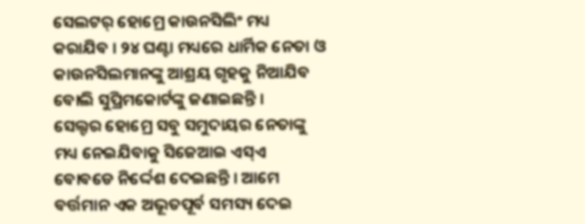ସେଲଟର୍ ହୋମ୍ରେ କାଉନସିଲିଂ ମଧ୍ୟ କରାଯିବ । ୨୪ ଘଣ୍ଟା ମଧ୍ୟରେ ଧାର୍ମିକ ନେତା ଓ କାଉନସିଲମାନଙ୍କୁ ଆଶ୍ରୟ ଗୃହକୁ ନିଆଯିବ ବୋଲି ସୁପ୍ରିମକୋର୍ଟଙ୍କୁ ଜଣାଇଛନ୍ତି ।
ସେଲ୍ଟର ହୋମ୍ରେ ସବୁ ସମୁଦାୟର ନେତାଙ୍କୁ ମଧ୍ୟ ନେଇଯିବାକୁ ସିଜେଆଇ ଏସ୍ଏ ବୋବଡେ ନିର୍ଦ୍ଦେଶ ଦେଇଛନ୍ତି । ଆମେ ବର୍ତ୍ତମାନ ଏକ ଅଭୂତପୂର୍ବ ସମସ୍ୟ ଦେଇ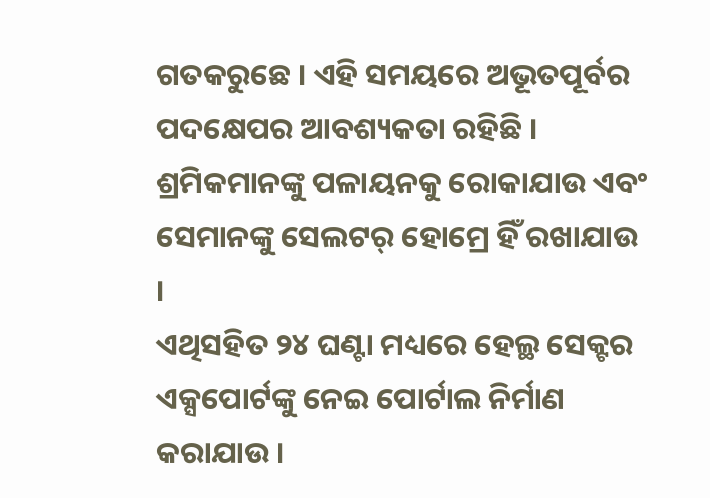ଗତକରୁଛେ । ଏହି ସମୟରେ ଅଭୂତପୂର୍ବର ପଦକ୍ଷେପର ଆବଶ୍ୟକତା ରହିଛି । ଶ୍ରମିକମାନଙ୍କୁ ପଳାୟନକୁ ରୋକାଯାଉ ଏବଂ ସେମାନଙ୍କୁ ସେଲଟର୍ ହୋମ୍ରେ ହିଁ ରଖାଯାଉ ।
ଏଥିସହିତ ୨୪ ଘଣ୍ଟା ମଧ୍ୟରେ ହେଲ୍ଥ ସେକ୍ଟର ଏକ୍ସପୋର୍ଟଙ୍କୁ ନେଇ ପୋର୍ଟାଲ ନିର୍ମାଣ କରାଯାଉ ।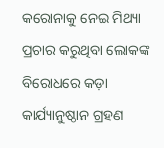କରୋନାକୁ ନେଇ ମିଥ୍ୟା ପ୍ରଚାର କରୁଥିବା ଲୋକଙ୍କ ବିରୋଧରେ କଡ଼ା କାର୍ଯ୍ୟାନୁଷ୍ଠାନ ଗ୍ରହଣ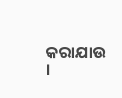କରାଯାଉ ।